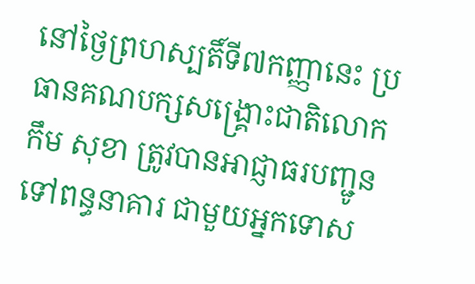នៅថ្ងៃព្រហស្បតិ៍ទី៧កញ្ញានេះ ប្រធានគណបក្សសង្គ្រោះជាតិលោក កឹម សុខា ត្រូវបានអាជ្ញាធរបញ្ជូនទៅពន្ធនាគារ ជាមួយអ្នកទោស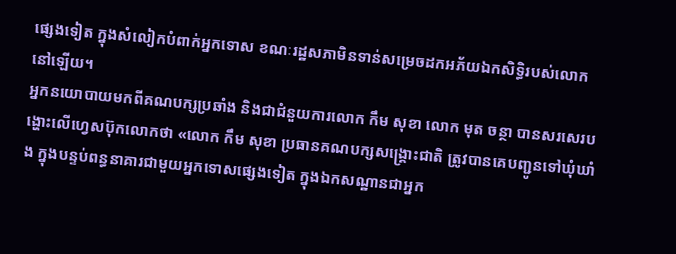ផ្សេងទៀត ក្នុងសំលៀកបំពាក់អ្នកទោស ខណៈរដ្ឋសភាមិនទាន់សម្រេចដកអភ័យឯកសិទ្ធិរបស់លោកនៅឡើយ។
អ្នកនយោបាយមកពីគណបក្សប្រឆាំង និងជាជំនួយការលោក កឹម សុខា លោក មុត ចន្ថា បានសរសេរបង្ហោះលើហ្វេសប៊ុកលោកថា «លោក កឹម សុខា ប្រធានគណបក្សសង្គ្រោះជាតិ ត្រូវបានគេបញ្ជូនទៅឃុំឃាំង ក្នុងបន្ទប់ពន្ធនាគារជាមួយអ្នកទោសផ្សេងទៀត ក្នុងឯកសណ្ឋានជាអ្នក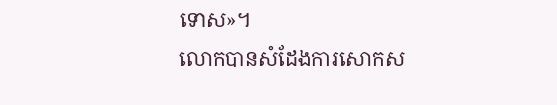ទោស»។
លោកបានសំដែងការសោកស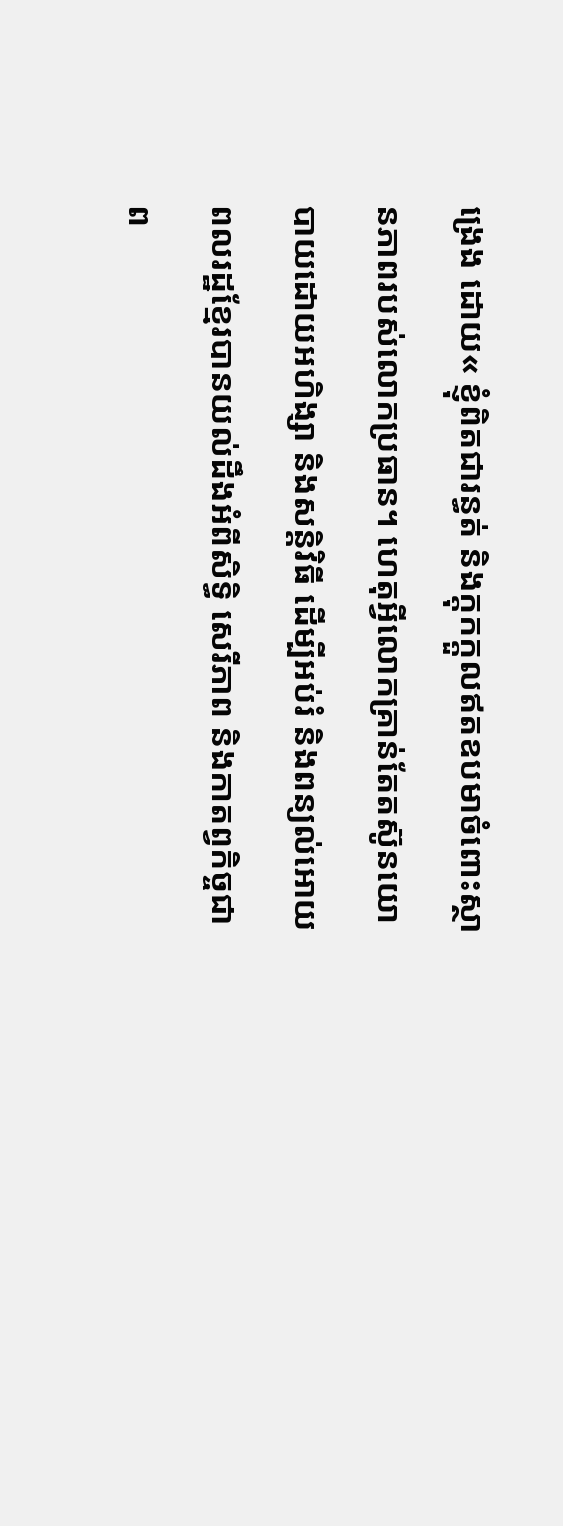ង្រេង ដោយ« ខ្ញុំពិតជារន្ធត់ និងក្តុកក្តួលឥតឧបមាចំពោះស្ថានភាពរបស់លោកប្រធាន។ ហេតុអ្វីលោកគ្រាន់តែតស៊ូនយោបាយដោយអហិង្សា និងសន្តិវិធី ដើម្បីអប់រំ និងពន្យល់អោយពលរដ្ឋខ្មែរបានយល់ដឹងអំពីសិទ្ធិ សេរីភាព និងកាតព្វកិច្ចជាព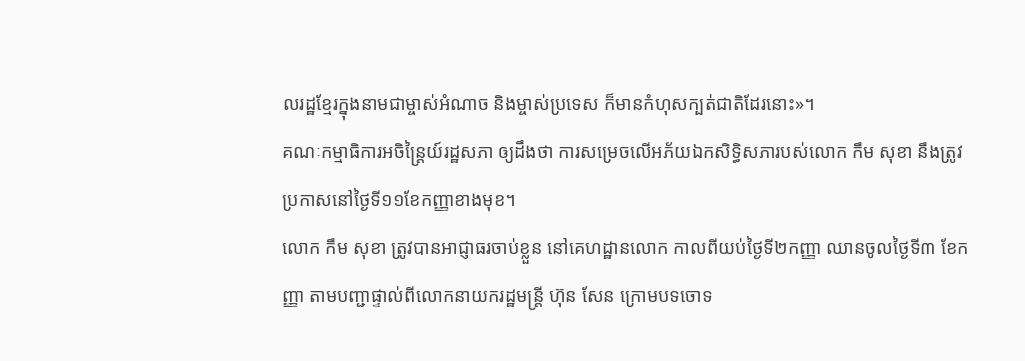លរដ្ឋខ្មែរក្នុងនាមជាម្ចាស់អំណាច និងម្ចាស់ប្រទេស ក៏មានកំហុសក្បត់ជាតិដែរនោះ»។
គណៈកម្មាធិការអចិន្ដ្រៃយ៍រដ្ឋសភា ឲ្យដឹងថា ការសម្រេចលើអភ័យឯកសិទ្ធិសភារបស់លោក កឹម សុខា នឹងត្រូវប្រកាសនៅថ្ងៃទី១១ខែកញ្ញាខាងមុខ។
លោក កឹម សុខា ត្រូវបានអាជ្ញាធរចាប់ខ្លួន នៅគេហដ្ឋានលោក កាលពីយប់ថ្ងៃទី២កញ្ញា ឈានចូលថ្ងៃទី៣ ខែកញ្ញា តាមបញ្ជាផ្ទាល់ពីលោកនាយករដ្ឋមន្ដ្រី ហ៊ុន សែន ក្រោមបទចោទ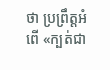ថា ប្រព្រឹត្តអំពើ «ក្បត់ជា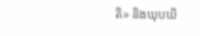តិ» និងឃុបឃិ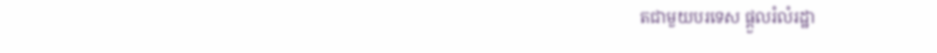តជាមួយបរទេស ផ្ដួលរំលំរដ្ឋា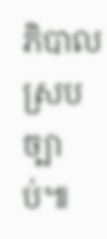ភិបាលស្របច្បាប់៕